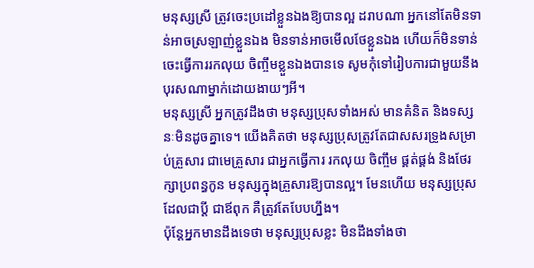មនុស្សស្រី ត្រូវចេះប្រដៅខ្លួនឯងឱ្យបានល្អ ដរាបណា អ្នកនៅតែមិនទាន់អាចស្រឡាញ់ខ្លួនឯង មិនទាន់អាចមើលថែខ្លួនឯង ហើយក៏មិនទាន់ចេះធ្វើការរកលុយ ចិញ្ចឹមខ្លួនឯងបានទេ សូមកុំទៅរៀបការជាមួយនឹងបុរសណាម្នាក់ដោយងាយៗអី។
មនុស្សស្រី អ្នកត្រូវដឹងថា មនុស្សប្រុសទាំងអស់ មានគំនិត និងទស្សនៈមិនដូចគ្នាទេ។ យើងគិតថា មនុស្សប្រុសត្រូវតែជាសសរទ្រូងសម្រាប់គ្រួសារ ជាមេគ្រួសារ ជាអ្នកធ្វើការ រកលុយ ចិញ្ចឹម ផ្គត់ផ្គង់ និងថែរក្សាប្រពន្ធកូន មនុស្សក្នុងគ្រួសារឱ្យបានល្អ។ មែនហើយ មនុស្សប្រុសដែលជាប្ដី ជាឪពុក គឺត្រូវតែបែបហ្នឹង។
ប៉ុន្តែអ្នកមានដឹងទេថា មនុស្សប្រុសខ្លះ មិនដឹងទាំងថា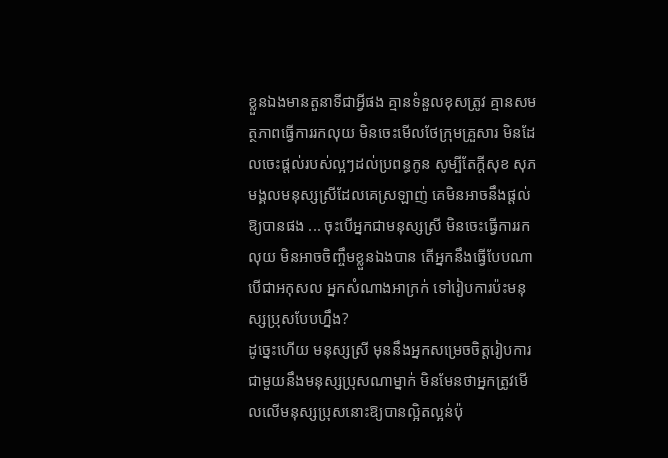ខ្លួនឯងមានតួនាទីជាអ្វីផង គ្មានទំនួលខុសត្រូវ គ្មានសមត្ថភាពធ្វើការរកលុយ មិនចេះមើលថែក្រុមគ្រួសារ មិនដែលចេះផ្ដល់របស់ល្អៗដល់ប្រពន្ធកូន សូម្បីតែក្ដីសុខ សុភមង្គលមនុស្សស្រីដែលគេស្រឡាញ់ គេមិនអាចនឹងផ្ដល់ឱ្យបានផង ... ចុះបើអ្នកជាមនុស្សស្រី មិនចេះធ្វើការរកលុយ មិនអាចចិញ្ចឹមខ្លួនឯងបាន តើអ្នកនឹងធ្វើបែបណា បើជាអកុសល អ្នកសំណាងអាក្រក់ ទៅរៀបការប៉ះមនុស្សប្រុសបែបហ្នឹង?
ដូច្នេះហើយ មនុស្សស្រី មុននឹងអ្នកសម្រេចចិត្តរៀបការ ជាមួយនឹងមនុស្សប្រុសណាម្នាក់ មិនមែនថាអ្នកត្រូវមើលលើមនុស្សប្រុសនោះឱ្យបានល្អិតល្អន់ប៉ុ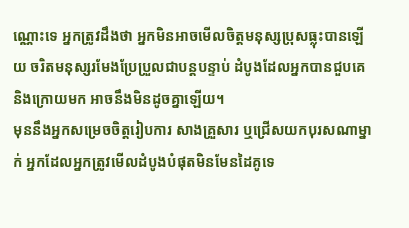ណ្ណោះទេ អ្នកត្រូវដឹងថា អ្នកមិនអាចមើលចិត្តមនុស្សប្រុសធ្លុះបានឡើយ ចរិតមនុស្សរមែងប្រែប្រួលជាបន្តបន្ទាប់ ដំបូងដែលអ្នកបានជួបគេ និងក្រោយមក អាចនឹងមិនដូចគ្នាឡើយ។
មុននឹងអ្នកសម្រេចចិត្តរៀបការ សាងគ្រួសារ ឬជ្រើសយកបុរសណាម្នាក់ អ្នកដែលអ្នកត្រូវមើលដំបូងបំផុតមិនមែនដៃគូទេ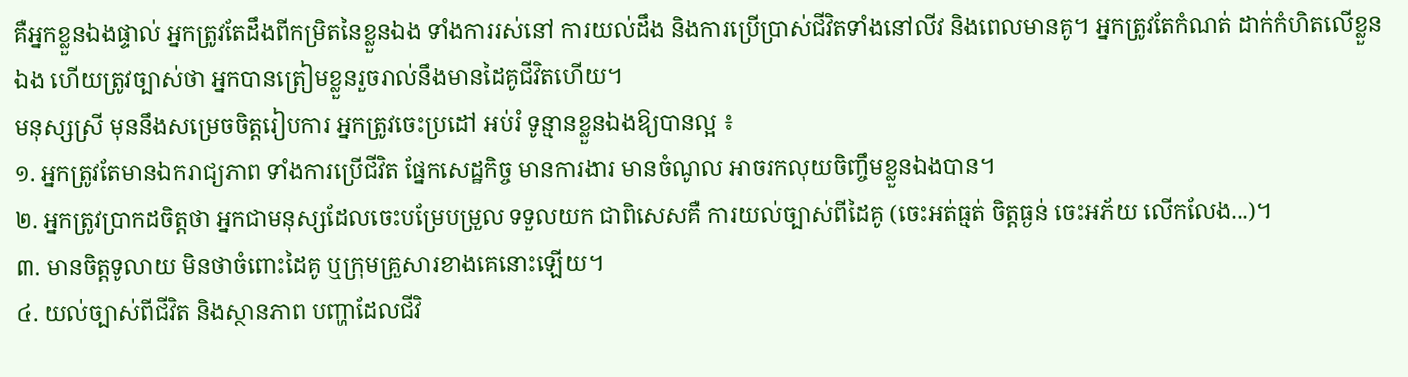គឺអ្នកខ្លួនឯងផ្ទាល់ អ្នកត្រូវតែដឹងពីកម្រិតនៃខ្លួនឯង ទាំងការរស់នៅ ការយល់ដឹង និងការប្រើប្រាស់ជីវិតទាំងនៅលីវ និងពេលមានគូ។ អ្នកត្រូវតែកំណត់ ដាក់កំហិតលើខ្លួនឯង ហើយត្រូវច្បាស់ថា អ្នកបានត្រៀមខ្លួនរួចរាល់នឹងមានដៃគូជីវិតហើយ។
មនុស្សស្រី មុននឹងសម្រេចចិត្តរៀបការ អ្នកត្រូវចេះប្រដៅ អប់រំ ទូន្មានខ្លួនឯងឱ្យបានល្អ ៖
១. អ្នកត្រូវតែមានឯករាជ្យភាព ទាំងការប្រើជីវិត ផ្នែកសេដ្ឋកិច្ច មានការងារ មានចំណូល អាចរកលុយចិញ្ចឹមខ្លួនឯងបាន។
២. អ្នកត្រូវប្រាកដចិត្តថា អ្នកជាមនុស្សដែលចេះបម្រែបម្រួល ទទួលយក ជាពិសេសគឺ ការយល់ច្បាស់ពីដៃគូ (ចេះអត់ធ្មត់ ចិត្តធ្ងន់ ចេះអភ័យ លើកលែង...)។
៣. មានចិត្តទូលាយ មិនថាចំពោះដៃគូ ឬក្រុមគ្រួសារខាងគេនោះឡើយ។
៤. យល់ច្បាស់ពីជីវិត និងស្ថានភាព បញ្ហាដែលជីវិ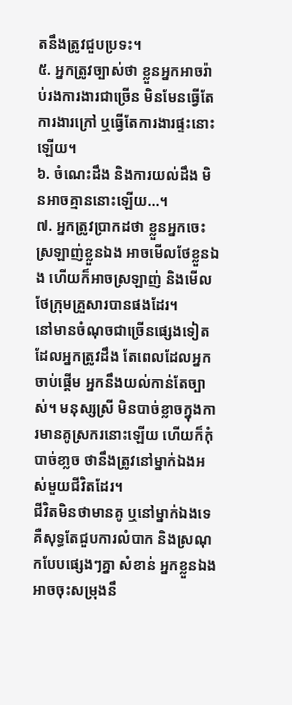តនឹងត្រូវជួបប្រទះ។
៥. អ្នកត្រូវច្បាស់ថា ខ្លួនអ្នកអាចរ៉ាប់រងការងារជាច្រើន មិនមែនធ្វើតែការងារក្រៅ ឬធ្វើតែការងារផ្ទះនោះឡើយ។
៦. ចំណេះដឹង និងការយល់ដឹង មិនអាចគ្មាននោះឡើយ...។
៧. អ្នកត្រូវប្រាកដថា ខ្លួនអ្នកចេះស្រឡាញ់ខ្លួនឯង អាចមើលថែខ្លួនឯង ហើយក៏អាចស្រឡាញ់ និងមើលថែក្រុមគ្រួសារបានផងដែរ។
នៅមានចំណុចជាច្រើនផ្សេងទៀត ដែលអ្នកត្រូវដឹង តែពេលដែលអ្នកចាប់ផ្ដើម អ្នកនឹងយល់កាន់តែច្បាស់។ មនុស្សស្រី មិនបាច់ខ្លាចក្នុងការមានគូស្រករនោះឡើយ ហើយក៏កុំបាច់ខា្លច ថានឹងត្រូវនៅម្នាក់ឯងអស់មួយជីវិតដែរ។
ជីវិតមិនថាមានគូ ឬនៅម្នាក់ឯងទេ គឺសុទ្ធតែជួបការលំបាក និងស្រណុកបែបផ្សេងៗគ្នា សំខាន់ អ្នកខ្លួនឯងអាចចុះសម្រុងនឹ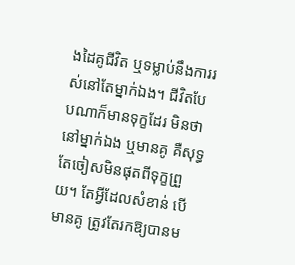ងដៃគូជីវិត ឬទម្លាប់នឹងការរស់នៅតែម្នាក់ឯង។ ជីវិតបែបណាក៏មានទុក្ខដែរ មិនថានៅម្នាក់ឯង ឬមានគូ គឺសុទ្ធតែចៀសមិនផុតពីទុក្ខព្រួយ។ តែអ្វីដែលសំខាន់ បើមានគូ ត្រូវតែរកឱ្យបានម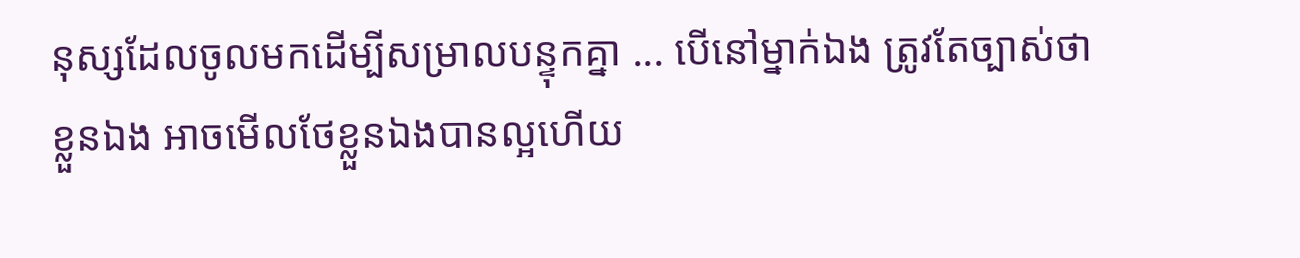នុស្សដែលចូលមកដើម្បីសម្រាលបន្ទុកគ្នា ... បើនៅម្នាក់ឯង ត្រូវតែច្បាស់ថា ខ្លួនឯង អាចមើលថែខ្លួនឯងបានល្អហើយ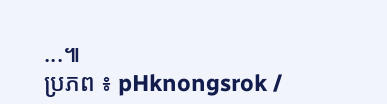...៕
ប្រភព ៖ pHknongsrok /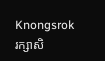Knongsrok
រក្សាសិ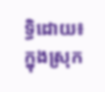ទ្ធិដោយ៖ ក្នុងស្រុក